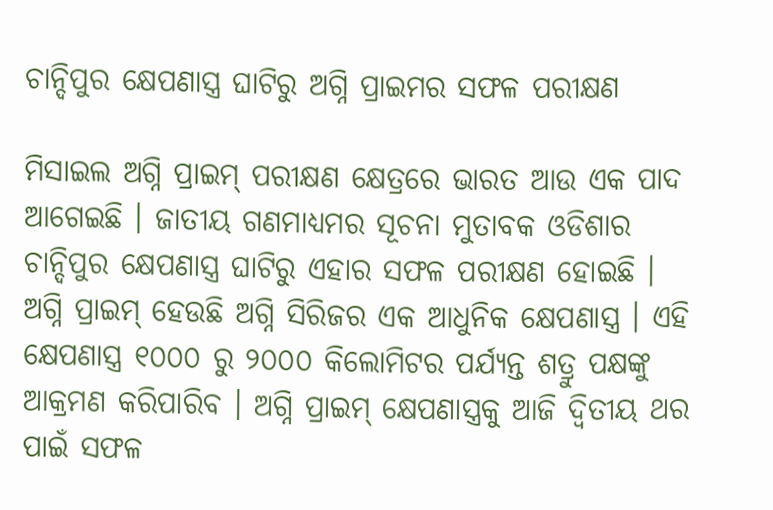ଚାନ୍ଦିପୁର କ୍ଷେପଣାସ୍ତ୍ର ଘାଟିରୁ ଅଗ୍ନି ପ୍ରାଇମର ସଫଳ ପରୀକ୍ଷଣ

ମିସାଇଲ ଅଗ୍ନି ପ୍ରାଇମ୍ ପରୀକ୍ଷଣ କ୍ଷେତ୍ରରେ ଭାରତ ଆଉ ଏକ ପାଦ ଆଗେଇଛି । ଜାତୀୟ ଗଣମାଧ୍ୟମର ସୂଚନା ମୁତାବକ ଓଡିଶାର ଚାନ୍ଦିପୁର କ୍ଷେପଣାସ୍ତ୍ର ଘାଟିରୁ ଏହାର ସଫଳ ପରୀକ୍ଷଣ ହୋଇଛି । ଅଗ୍ନି ପ୍ରାଇମ୍ ହେଉଛି ଅଗ୍ନି ସିରିଜର ଏକ ଆଧୁନିକ କ୍ଷେପଣାସ୍ତ୍ର । ଏହି କ୍ଷେପଣାସ୍ତ୍ର ୧୦୦୦ ରୁ ୨୦୦୦ କିଲୋମିଟର ପର୍ଯ୍ୟନ୍ତ ଶତ୍ରୁ ପକ୍ଷଙ୍କୁ ଆକ୍ରମଣ କରିପାରିବ । ଅଗ୍ନି ପ୍ରାଇମ୍ କ୍ଷେପଣାସ୍ତ୍ରକୁ ଆଜି ଦ୍ୱିତୀୟ ଥର ପାଇଁ ସଫଳ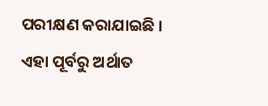ପରୀକ୍ଷଣ କରାଯାଇଛି । ଏହା ପୂର୍ବରୁ ଅର୍ଥାତ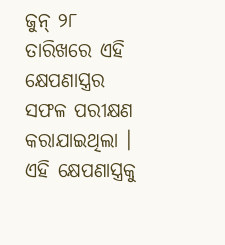ଜୁନ୍ ୨୮ ତାରିଖରେ ଏହି କ୍ଷେପଣାସ୍ତ୍ରର ସଫଳ ପରୀକ୍ଷଣ କରାଯାଇଥିଲା । ଏହି କ୍ଷେପଣାସ୍ତ୍ରକୁ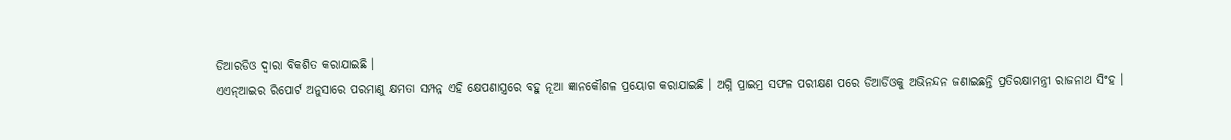ଡିଆରଡିଓ ଦ୍ୱାରା ବିକଶିତ କରାଯାଇଛି ।
ଏଏନ୍ଆଇର ରିପୋର୍ଟ ଅନୁସାରେ ପରମାଣୁ କ୍ଷମତା ସମ୍ପନ୍ନ ଏହି କ୍ଷେପଣାସ୍ତ୍ରରେ ବହୁ ନୂଆ ଜ୍ଞାନକୌଶଳ ପ୍ରୟୋଗ କରାଯାଇଛି । ଅଗ୍ନି ପ୍ରାଇମ୍ର ସଫଳ ପରୀକ୍ଷଣ ପରେ ଡିଆର୍ଡିଓକୁ ଅଭିନନ୍ଦନ ଜଣାଇଛନ୍ତି ପ୍ରତିରକ୍ଷାମନ୍ତ୍ରୀ ରାଜନାଥ ସିଂହ ।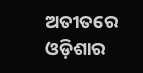ଅତୀତରେ ଓଡ଼ିଶାର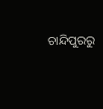ଚାନ୍ଦିପୁରରୁ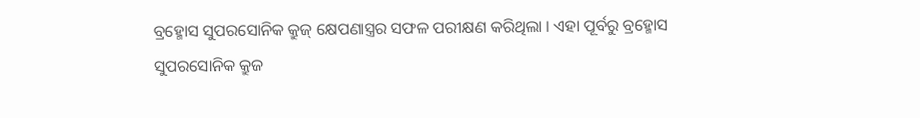ବ୍ରହ୍ମୋସ ସୁପରସୋନିକ କ୍ରୁଜ୍ କ୍ଷେପଣାସ୍ତ୍ରର ସଫଳ ପରୀକ୍ଷଣ କରିଥିଲା । ଏହା ପୂର୍ବରୁ ବ୍ରହ୍ମୋସ ସୁପରସୋନିକ କ୍ରୁଜ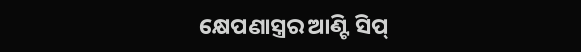କ୍ଷେପଣାସ୍ତ୍ରର ଆଣ୍ଟି ସିପ୍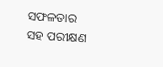ସଫଳତାର ସହ ପରୀକ୍ଷଣ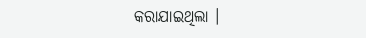କରାଯାଇଥିଲା ।